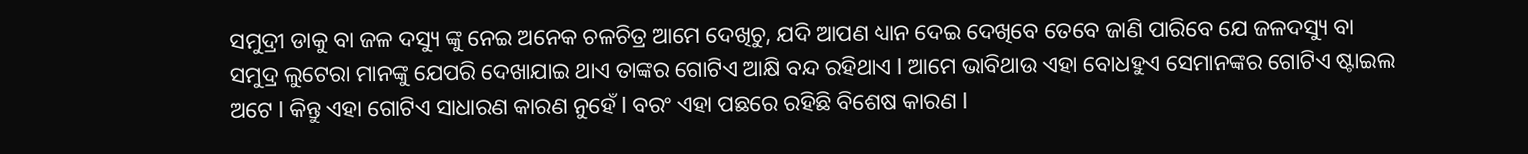ସମୁଦ୍ରୀ ଡାକୁ ବା ଜଳ ଦସ୍ୟୁ ଙ୍କୁ ନେଇ ଅନେକ ଚଳଚିତ୍ର ଆମେ ଦେଖିଚୁ, ଯଦି ଆପଣ ଧ୍ୟାନ ଦେଇ ଦେଖିବେ ତେବେ ଜାଣି ପାରିବେ ଯେ ଜଳଦସ୍ୟୁ ବା ସମୁଦ୍ର ଲୁଟେରା ମାନଙ୍କୁ ଯେପରି ଦେଖାଯାଇ ଥାଏ ତାଙ୍କର ଗୋଟିଏ ଆକ୍ଷି ବନ୍ଦ ରହିଥାଏ l ଆମେ ଭାବିଥାଉ ଏହା ବୋଧହୁଏ ସେମାନଙ୍କର ଗୋଟିଏ ଷ୍ଟାଇଲ ଅଟେ l କିନ୍ତୁ ଏହା ଗୋଟିଏ ସାଧାରଣ କାରଣ ନୁହେଁ l ବରଂ ଏହା ପଛରେ ରହିଛି ବିଶେଷ କାରଣ l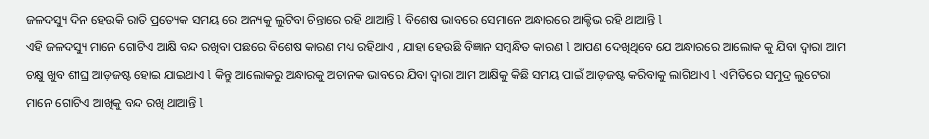ଜଳଦସ୍ୟୁ ଦିନ ହେଉକି ରାତି ପ୍ରତ୍ୟେକ ସମୟ ରେ ଅନ୍ୟକୁ ଲୁଟିବା ଚିନ୍ତାରେ ରହି ଥାଆନ୍ତି l ବିଶେଷ ଭାବରେ ସେମାନେ ଅନ୍ଧାରରେ ଆକ୍ଟିଭ ରହି ଥାଆନ୍ତି l
ଏହି ଜଳଦସ୍ୟୁ ମାନେ ଗୋଟିଏ ଆକ୍ଷି ବନ୍ଦ ରଖିବା ପଛରେ ବିଶେଷ କାରଣ ମଧ୍ୟ ରହିଥାଏ , ଯାହା ହେଉଛି ବିଜ୍ଞାନ ସମ୍ବନ୍ଧିତ କାରଣ l ଆପଣ ଦେଖିଥିବେ ଯେ ଅନ୍ଧାରରେ ଆଲୋକ କୁ ଯିବା ଦ୍ୱାରା ଆମ ଚକ୍ଷୁ ଖୁବ ଶୀଘ୍ର ଆଡ଼ଜଷ୍ଟ ହୋଇ ଯାଇଥାଏ l କିନ୍ତୁ ଆଲୋକରୁ ଅନ୍ଧାରକୁ ଅଚାନକ ଭାବରେ ଯିବା ଦ୍ୱାରା ଆମ ଆକ୍ଷିକୁ କିଛି ସମୟ ପାଇଁ ଆଡ଼ଜଷ୍ଟ କରିବାକୁ ଲାଗିଥାଏ l ଏମିତିରେ ସମୁଦ୍ର ଲୁଟେରା ମାନେ ଗୋଟିଏ ଆଖିକୁ ବନ୍ଦ ରଖି ଥାଆନ୍ତି l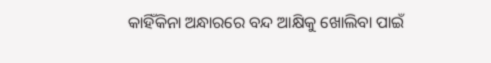କାହିଁକିନା ଅନ୍ଧାରରେ ବନ୍ଦ ଆକ୍ଷିକୁ ଖୋଲିବା ପାଇଁ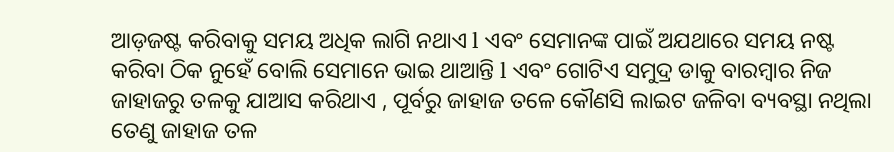ଆଡ଼ଜଷ୍ଟ କରିବାକୁ ସମୟ ଅଧିକ ଲାଗି ନଥାଏ l ଏବଂ ସେମାନଙ୍କ ପାଇଁ ଅଯଥାରେ ସମୟ ନଷ୍ଟ କରିବା ଠିକ ନୁହେଁ ବୋଲି ସେମାନେ ଭାଇ ଥାଆନ୍ତି l ଏବଂ ଗୋଟିଏ ସମୁଦ୍ର ଡାକୁ ବାରମ୍ବାର ନିଜ ଜାହାଜରୁ ତଳକୁ ଯାଆସ କରିଥାଏ , ପୂର୍ବରୁ ଜାହାଜ ତଳେ କୌଣସି ଲାଇଟ ଜଳିବା ବ୍ୟବସ୍ଥା ନଥିଲା ତେଣୁ ଜାହାଜ ତଳ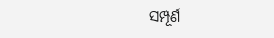ସମ୍ପୂର୍ଣ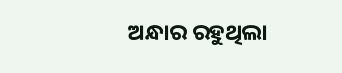ଅନ୍ଧାର ରହୁଥିଲା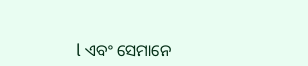l ଏବଂ ସେମାନେ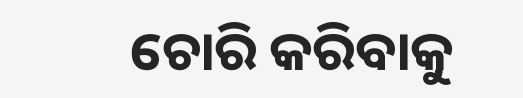ଚୋରି କରିବାକୁ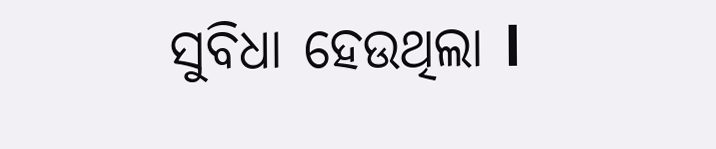ସୁବିଧା ହେଉଥିଲା l